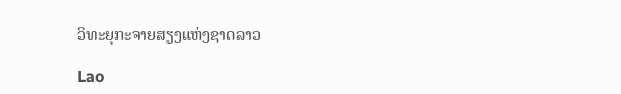ວິທະຍຸກະຈາຍສຽງແຫ່ງຊາດລາວ

Lao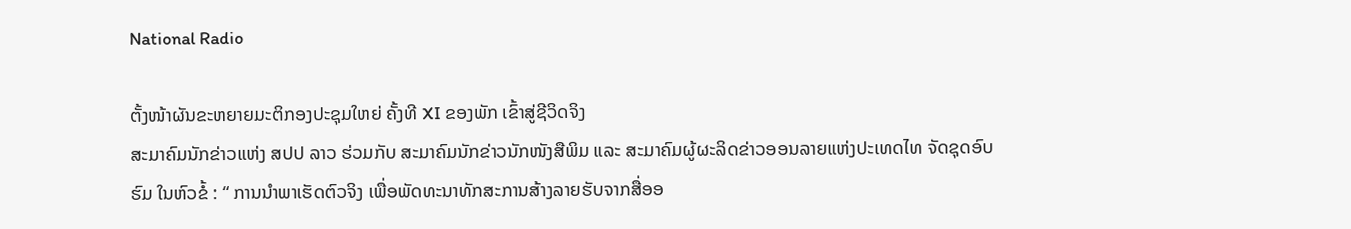National Radio

ຕັ້ງໜ້າຜັນຂະຫຍາຍມະຕິກອງປະຊຸມໃຫຍ່ ຄັ້ງທີ XI ຂອງພັກ ເຂົ້າສູ່ຊີວິດຈິງ
ສະມາຄົມນັກຂ່າວແຫ່ງ ສປປ ລາວ ຮ່ວມກັບ ສະມາຄົມນັກຂ່າວນັກໜັງສືພິມ ແລະ ສະມາຄົມຜູ້ຜະລິດຂ່າວອອນລາຍແຫ່ງປະເທດໄທ ຈັດຊຸດອົບຮົມ ໃນຫົວຂໍ້ : “ ການນໍາພາເຮັດຕົວຈິງ ເພື່ອພັດທະນາທັກສະການສ້າງລາຍຮັບຈາກສື່ອອ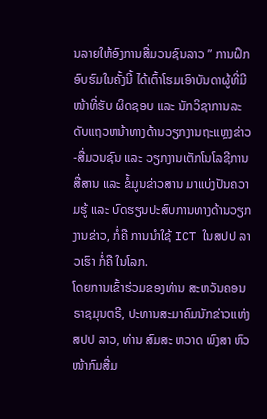ນລາຍໃຫ້ອົງການສື່ມວນຊົນລາວ ” ການຝຶກອົບຮົມໃນຄັ້ງນີ້ ໄດ້ເຕົ້າໂຮມເອົາບັນດາຜູ້ທີ່ມີໜ້າທີ່ຮັບ ຜິດຊອບ ແລະ ນັກວິຊາການລະດັບແຖວຫນ້າທາງດ້ານວຽກງານຖະແຫຼງຂ່າວ-ສື່ມວນຊົນ ແລະ ວຽກງານເຕັກໂນໂລຊີການສື່ສານ ແລະ ຂໍ້ມູນຂ່າວສານ ມາແບ່ງປັນຄວາມຮູ້ ແລະ ບົດຮຽນປະສົບການທາງດ້ານວຽກງານຂ່າວ, ກໍ່ຄື ການນຳໃຊ້ ICT ໃນສປປ ລາວເຮົາ ກໍ່ຄື ໃນໂລກ.
ໂດຍການເຂົ້າຮ່ວມຂອງທ່ານ ສະຫວັນຄອນ ຣາຊມຸນຕຣີ, ປະທານສະມາຄົມນັກຂ່າວແຫ່ງ ສປປ ລາວ, ທ່ານ ສົມສະ ຫວາດ ພົງສາ ຫົວໜ້າກົມສື່ມ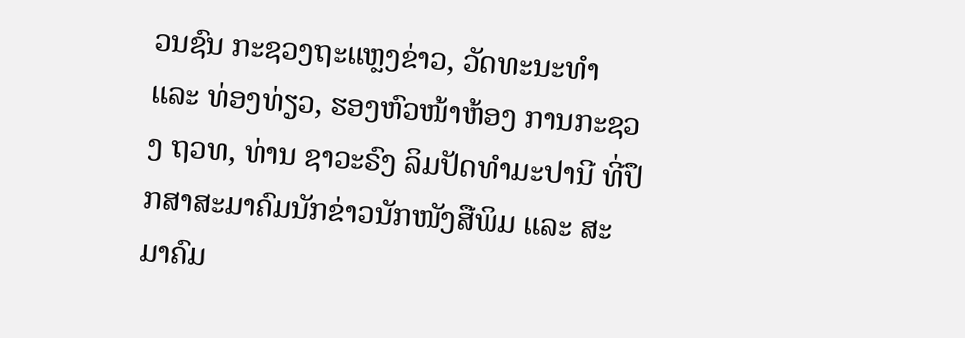ວນຊົນ ກະຊວງຖະແຫຼງຂ່າວ, ວັດທະນະທຳ ແລະ ທ່ອງທ່ຽວ, ຮອງຫົວໜ້າຫ້ອງ ການກະຊວງ ຖວທ, ທ່ານ ຊາວະຣົງ ລິມປັດທຳມະປານີ ທີ່ປຶກສາສະມາຄົມນັກຂ່າວນັກໜັງສືພິມ ແລະ ສະມາຄົມ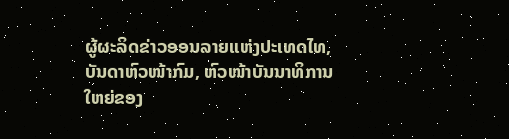ຜູ້ຜະລິດຂ່າວອອນລາຍແຫ່ງປະເທດໄທ, ບັນດາຫົວໜ້າກົມ, ຫົວໜ້າບັນນາທິການໃຫຍ່ຂອງ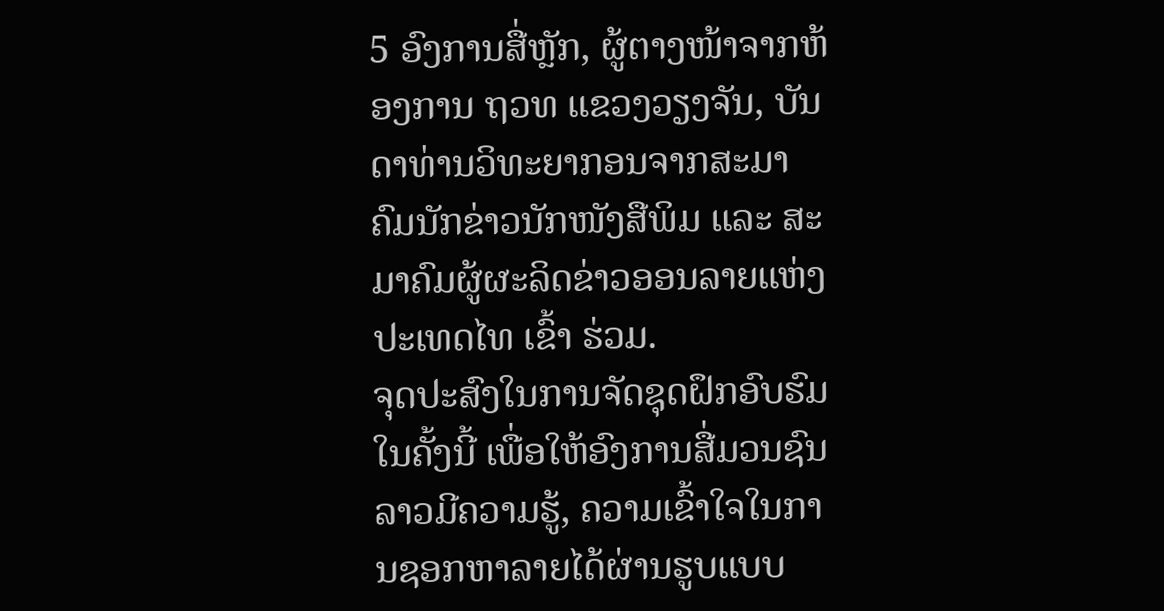5 ອົງການສື່ຫຼັກ, ຜູ້ຕາງໜ້າຈາກຫ້ອງການ ຖວທ ແຂວງວຽງຈັນ, ບັນດາທ່ານວິທະຍາກອນຈາກສະມາຄົມນັກຂ່າວນັກໜັງສືພິມ ແລະ ສະມາຄົມຜູ້ຜະລິດຂ່າວອອນລາຍແຫ່ງປະເທດໄທ ເຂົ້າ ຮ່ວມ.
ຈຸດປະສົງໃນການຈັດຊຸດຝຶກອົບຮົມໃນຄັ້ງນີ້ ເພື່ອໃຫ້ອົງການສື່ມວນຊົນລາວມີຄວາມຮູ້, ຄວາມເຂົ້າໃຈໃນການຊອກຫາລາຍໄດ້ຜ່ານຮູບແບບ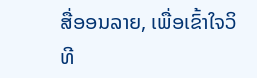ສື່ອອນລາຍ, ເພື່ອເຂົ້າໃຈວິທີ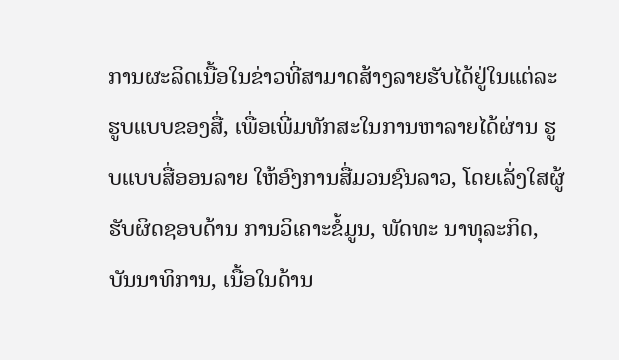ການຜະລິດເນື້ອໃນຂ່າວທີ່ສາມາດສ້າງລາຍຮັບໄດ້ຢູ່ໃນແຕ່ລະຮູບແບບຂອງສື່, ເພື່ອເພີ່ມທັກສະໃນການຫາລາຍໄດ້ຜ່ານ ຮູບແບບສື່ອອນລາຍ ໃຫ້ອົງການສື່ມວນຊົນລາວ, ໂດຍເລັ່ງໃສຜູ້ຮັບຜິດຊອບດ້ານ ການວິເຄາະຂໍ້ມູນ, ພັດທະ ນາທຸລະກິດ, ບັນນາທິການ, ເນື້ອໃນດ້ານ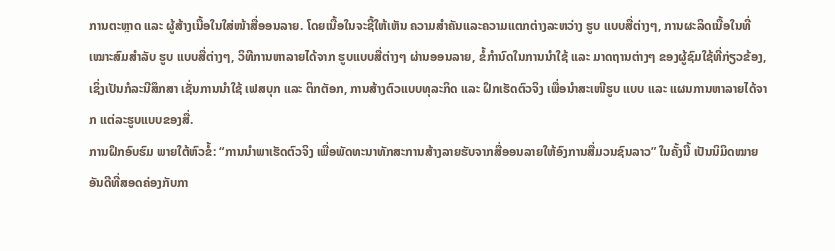ການຕະຫຼາດ ແລະ ຜູ້ສ້າງເນື້ອໃນໃສ່ໜ້າສື່ອອນລາຍ. ໂດຍເນື້ອໃນຈະຊີ້ໃຫ້ເຫັນ ຄວາມສໍາຄັນແລະຄວາມແຕກຕ່າງລະຫວ່າງ ຮູບ ແບບສື່ຕ່າງໆ, ການຜະລິດເນື້ອໃນທີ່ເໝາະສົມສໍາລັບ ຮູບ ແບບສື່ຕ່າງໆ, ວິທີການຫາລາຍໄດ້ຈາກ ຮູບແບບສື່ຕ່າງໆ ຜ່ານອອນລາຍ, ຂໍ້ກໍານົດໃນການນໍາໃຊ້ ແລະ ມາດຖານຕ່າງໆ ຂອງຜູ້ຊົມໃຊ້ທີ່ກ່ຽວຂ້ອງ, ເຊິ່ງເປັນກໍລະນີສຶກສາ ເຊັ່ນການນໍາໃຊ້ ເຟສບຸກ ແລະ ຕິກຕັອກ, ການສ້າງຕົວແບບທຸລະກິດ ແລະ ຝຶກເຮັດຕົວຈິງ ເພື່ອນໍາສະເໜີຮູບ ແບບ ແລະ ແຜນການຫາລາຍໄດ້ຈາກ ແຕ່ລະຮູບແບບຂອງສື່.
ການຝຶກອົບຮົມ ພາຍໃຕ້ຫົວຂໍ້: “ການນໍາພາເຮັດຕົວຈິງ ເພື່ອພັດທະນາທັກສະການສ້າງລາຍຮັບຈາກສື່ອອນລາຍໃຫ້ອົງການສື່ມວນຊົນລາວ” ໃນຄັ້ງນີ້ ເປັນນິມິດໝາຍອັນດີທີ່ສອດຄ່ອງກັບກາ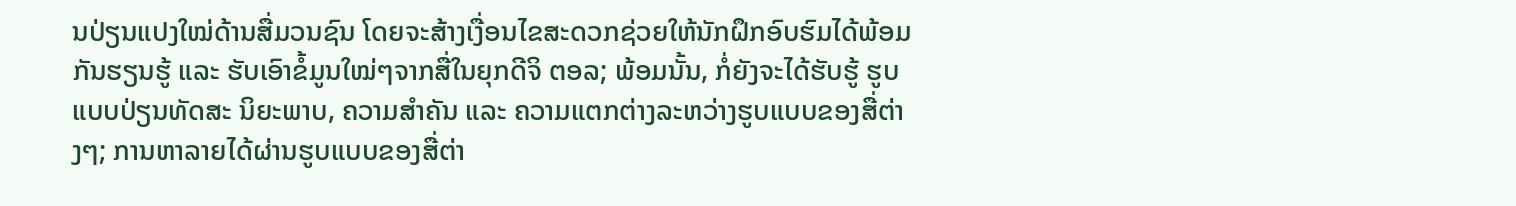ນປ່ຽນແປງໃໝ່ດ້ານສື່ມວນຊົນ ໂດຍຈະສ້າງເງື່ອນໄຂສະດວກຊ່ວຍໃຫ້ນັກຝຶກອົບຮົມໄດ້ພ້ອມ ກັນຮຽນຮູ້ ແລະ ຮັບເອົາຂໍ້ມູນໃໝ່ໆຈາກສື່ໃນຍຸກດີຈິ ຕອລ; ພ້ອມນັ້ນ, ກໍ່ຍັງຈະໄດ້ຮັບຮູ້ ຮູບແບບປ່ຽນທັດສະ ນິຍະພາບ, ຄວາມສໍາຄັນ ແລະ ຄວາມແຕກຕ່າງລະຫວ່າງຮູບແບບຂອງສື່ຕ່າງໆ; ການຫາລາຍໄດ້ຜ່ານຮູບແບບຂອງສື່ຕ່າ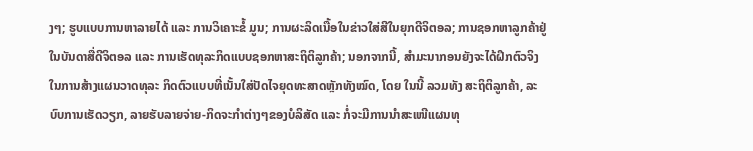ງໆ; ຮູບແບບການຫາລາຍໄດ້ ແລະ ການວິເຄາະຂໍ້ ມູນ; ການຜະລິດເນື້ອໃນຂ່າວໃສ່ສີໃນຍຸກດີຈິຕອລ; ການຊອກຫາລູກຄ້າຢູ່ໃນບັນດາສື່ດີຈິຕອລ ແລະ ການເຮັດທຸລະກິດແບບຊອກຫາສະຖິຕິລູກຄ້າ; ນອກຈາກນີ້, ສຳມະນາກອນຍັງຈະໄດ້ຝຶກຕົວຈິງໃນການສ້າງແຜນວາດທຸລະ ກິດຕົວແບບທີ່ເນັ້ນໃສ່ປັດໄຈຍຸດທະສາດຫຼັກທັງໝົດ, ໂດຍ ໃນນີ້ ລວມທັງ ສະຖິຕິລູກຄ້າ, ລະບົບການເຮັດວຽກ, ລາຍຮັບລາຍຈ່າຍ-ກິດຈະກໍາຕ່າງໆຂອງບໍລິສັດ ແລະ ກໍ່ຈະມີການນໍາສະເໜີແຜນທຸ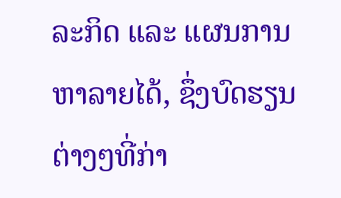ລະກິດ ແລະ ແຜນການຫາລາຍໄດ້, ຊຶ່ງບົດຮຽນຕ່າງໆທີ່ກ່າ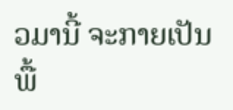ວມານີ້ ຈະກາຍເປັນພື້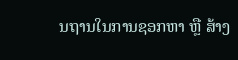ນຖານໃນການຊອກຫາ ຫຼື ສ້າງ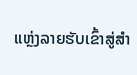ແຫຼ່ງລາຍຮັບເຂົ້າສູ່ສໍາ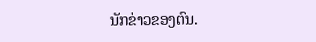ນັກຂ່າວຂອງຕົນ.